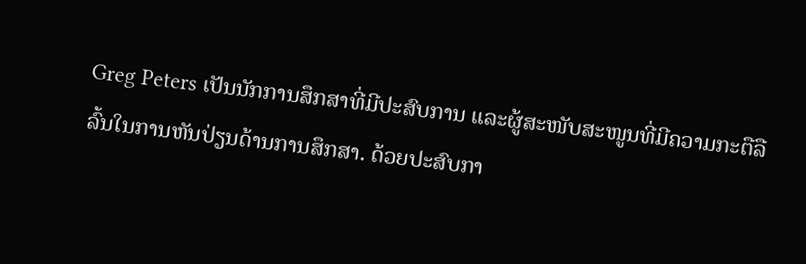Greg Peters ເປັນນັກການສຶກສາທີ່ມີປະສົບການ ແລະຜູ້ສະໜັບສະໜູນທີ່ມີຄວາມກະຕືລືລົ້ນໃນການຫັນປ່ຽນດ້ານການສຶກສາ. ດ້ວຍປະສົບກາ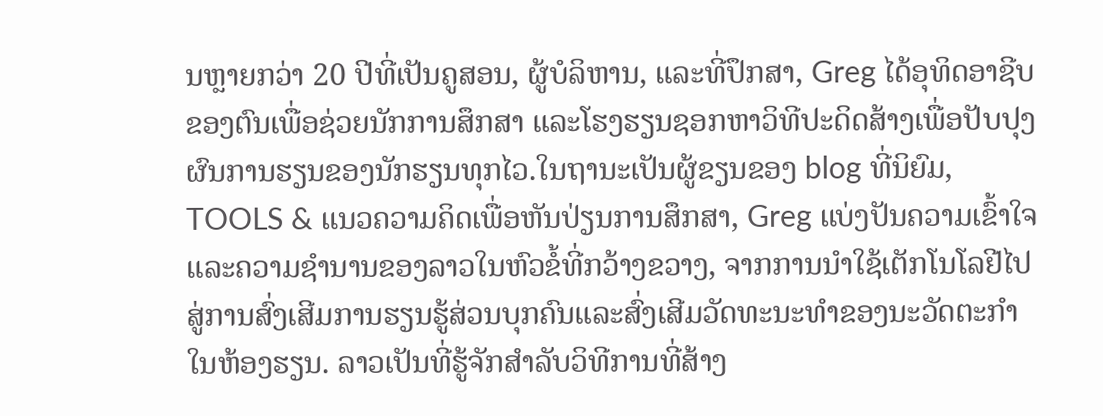ນຫຼາຍກວ່າ 20 ປີທີ່ເປັນຄູສອນ, ຜູ້ບໍລິຫານ, ແລະທີ່ປຶກສາ, Greg ໄດ້ອຸທິດອາຊີບຂອງຕົນເພື່ອຊ່ວຍນັກການສຶກສາ ແລະໂຮງຮຽນຊອກຫາວິທີປະດິດສ້າງເພື່ອປັບປຸງຜົນການຮຽນຂອງນັກຮຽນທຸກໄວ.ໃນຖານະເປັນຜູ້ຂຽນຂອງ blog ທີ່ນິຍົມ, TOOLS & ແນວຄວາມຄິດເພື່ອຫັນປ່ຽນການສຶກສາ, Greg ແບ່ງປັນຄວາມເຂົ້າໃຈແລະຄວາມຊໍານານຂອງລາວໃນຫົວຂໍ້ທີ່ກວ້າງຂວາງ, ຈາກການນໍາໃຊ້ເຕັກໂນໂລຢີໄປສູ່ການສົ່ງເສີມການຮຽນຮູ້ສ່ວນບຸກຄົນແລະສົ່ງເສີມວັດທະນະທໍາຂອງນະວັດຕະກໍາໃນຫ້ອງຮຽນ. ລາວເປັນທີ່ຮູ້ຈັກສໍາລັບວິທີການທີ່ສ້າງ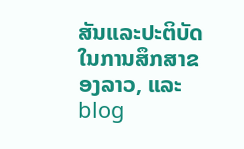ສັນແລະປະຕິບັດໃນການສຶກສາຂອງລາວ, ແລະ blog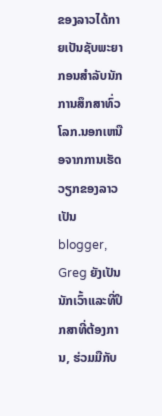ຂອງລາວໄດ້ກາຍເປັນຊັບພະຍາກອນສໍາລັບນັກການສຶກສາທົ່ວໂລກ.ນອກເຫນືອຈາກການເຮັດວຽກຂອງລາວເປັນ blogger, Greg ຍັງເປັນນັກເວົ້າແລະທີ່ປຶກສາທີ່ຕ້ອງການ, ຮ່ວມມືກັບ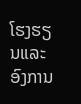ໂຮງຮຽນແລະອົງການ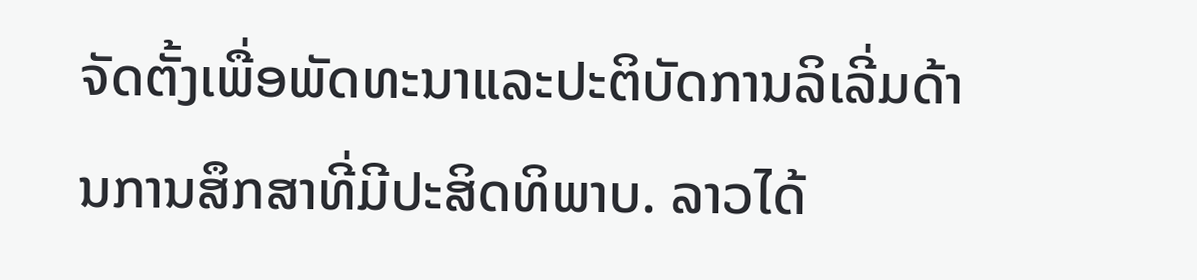ຈັດຕັ້ງເພື່ອພັດທະນາແລະປະຕິບັດການລິເລີ່ມດ້ານການສຶກສາທີ່ມີປະສິດທິພາບ. ລາວໄດ້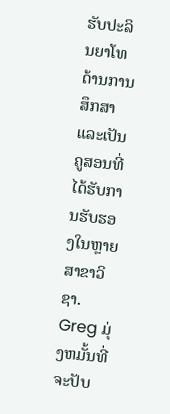ຮັບປະລິນຍາໂທດ້ານການສຶກສາແລະເປັນຄູສອນທີ່ໄດ້ຮັບການຮັບຮອງໃນຫຼາຍສາຂາວິຊາ. Greg ມຸ່ງຫມັ້ນທີ່ຈະປັບ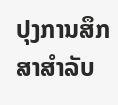ປຸງການສຶກສາສໍາລັບ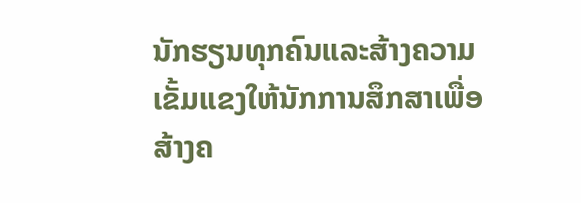ນັກຮຽນທຸກຄົນແລະສ້າງຄວາມເຂັ້ມແຂງໃຫ້ນັກການສຶກສາເພື່ອສ້າງຄ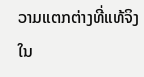ວາມແຕກຕ່າງທີ່ແທ້ຈິງໃນ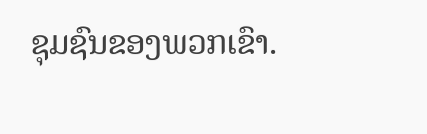ຊຸມຊົນຂອງພວກເຂົາ.